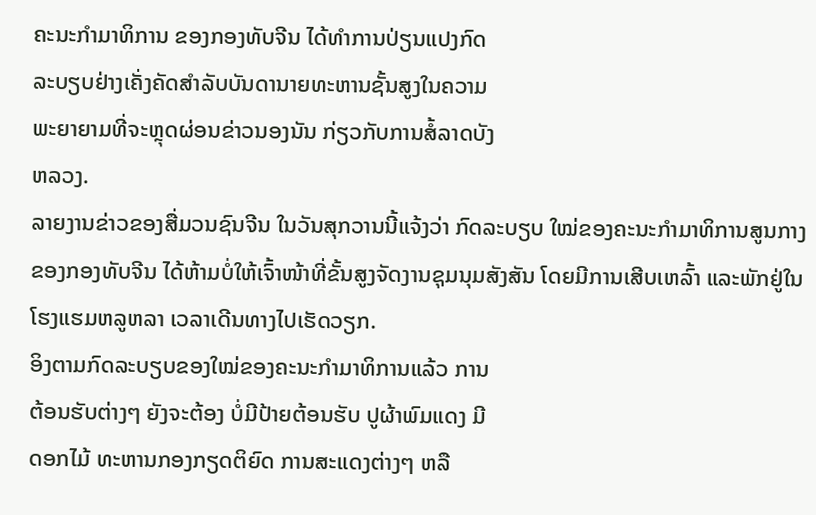ຄະນະກໍາມາທິການ ຂອງກອງທັບຈີນ ໄດ້ທຳການປ່ຽນແປງກົດ
ລະບຽບຢ່າງເຄັ່ງຄັດສຳລັບບັນດານາຍທະຫານຊັ້ນສູງໃນຄວາມ
ພະຍາຍາມທີ່ຈະຫຼຸດຜ່ອນຂ່າວນອງນັນ ກ່ຽວກັບການສໍ້ລາດບັງ
ຫລວງ.
ລາຍງານຂ່າວຂອງສື່ມວນຊົນຈີນ ໃນວັນສຸກວານນີ້ແຈ້ງວ່າ ກົດລະບຽບ ໃໝ່ຂອງຄະນະກຳມາທິການສູນກາງຂອງກອງທັບຈີນ ໄດ້ຫ້າມບໍ່ໃຫ້ເຈົ້າໜ້າທີ່ຂັ້ນສູງຈັດງານຊຸມນຸມສັງສັນ ໂດຍມີການເສີບເຫລົ້າ ແລະພັກຢູ່ໃນໂຮງແຮມຫລູຫລາ ເວລາເດີນທາງໄປເຮັດວຽກ.
ອິງຕາມກົດລະບຽບຂອງໃໝ່ຂອງຄະນະກໍາມາທິການແລ້ວ ການ
ຕ້ອນຮັບຕ່າງໆ ຍັງຈະຕ້ອງ ບໍ່ມີປ້າຍຕ້ອນຮັບ ປູຜ້າພົມແດງ ມີ
ດອກໄມ້ ທະຫານກອງກຽດຕິຍົດ ການສະແດງຕ່າງໆ ຫລື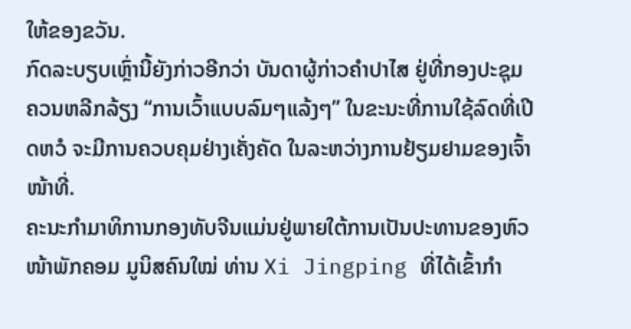ໃຫ້ຂອງຂວັນ.
ກົດລະບຽບເຫຼົ່ານີ້ຍັງກ່າວອີກວ່າ ບັນດາຜູ້ກ່າວຄໍາປາໄສ ຢູ່ທີ່ກອງປະຊຸມ ຄວນຫລີກລ້ຽງ “ການເວົ້າແບບລົມໆແລ້ງໆ” ໃນຂະນະທີ່ການໃຊ້ລົດທີ່ເປີດຫວໍ ຈະມີການຄວບຄຸມຢ່າງເຄັ່ງຄັດ ໃນລະຫວ່າງການຢ້ຽມຢາມຂອງເຈົ້າໜ້າທີ່.
ຄະນະກໍາມາທິການກອງທັບຈີນແມ່ນຢູ່ພາຍໃຕ້ການເປັນປະທານຂອງຫົວໜ້າພັກຄອມ ມູນິສຄົນໃໝ່ ທ່ານ Xi Jingping ທີ່ໄດ້ເຂົ້າກໍາ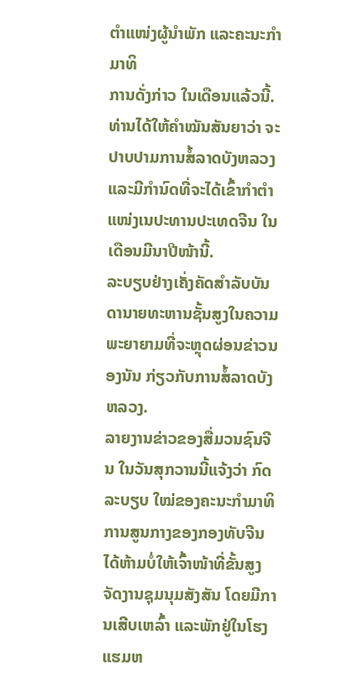ຕໍາແໜ່ງຜູ້ນຳພັກ ແລະຄະນະກໍາມາທິ
ການດັ່ງກ່າວ ໃນເດືອນແລ້ວນີ້. ທ່ານໄດ້ໃຫ້ຄຳໝັນສັນຍາວ່າ ຈະປາບປາມການສໍ້ລາດບັງຫລວງ ແລະມີກຳນົດທີ່ຈະໄດ້ເຂົ້າກຳຕຳແໜ່ງເນປະທານປະເທດຈີນ ໃນເດືອນມີນາປີໜ້ານີ້.
ລະບຽບຢ່າງເຄັ່ງຄັດສຳລັບບັນດານາຍທະຫານຊັ້ນສູງໃນຄວາມ
ພະຍາຍາມທີ່ຈະຫຼຸດຜ່ອນຂ່າວນອງນັນ ກ່ຽວກັບການສໍ້ລາດບັງ
ຫລວງ.
ລາຍງານຂ່າວຂອງສື່ມວນຊົນຈີນ ໃນວັນສຸກວານນີ້ແຈ້ງວ່າ ກົດລະບຽບ ໃໝ່ຂອງຄະນະກຳມາທິການສູນກາງຂອງກອງທັບຈີນ ໄດ້ຫ້າມບໍ່ໃຫ້ເຈົ້າໜ້າທີ່ຂັ້ນສູງຈັດງານຊຸມນຸມສັງສັນ ໂດຍມີການເສີບເຫລົ້າ ແລະພັກຢູ່ໃນໂຮງແຮມຫ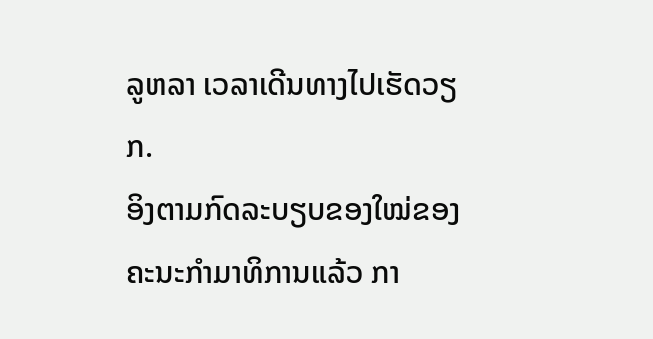ລູຫລາ ເວລາເດີນທາງໄປເຮັດວຽກ.
ອິງຕາມກົດລະບຽບຂອງໃໝ່ຂອງຄະນະກໍາມາທິການແລ້ວ ກາ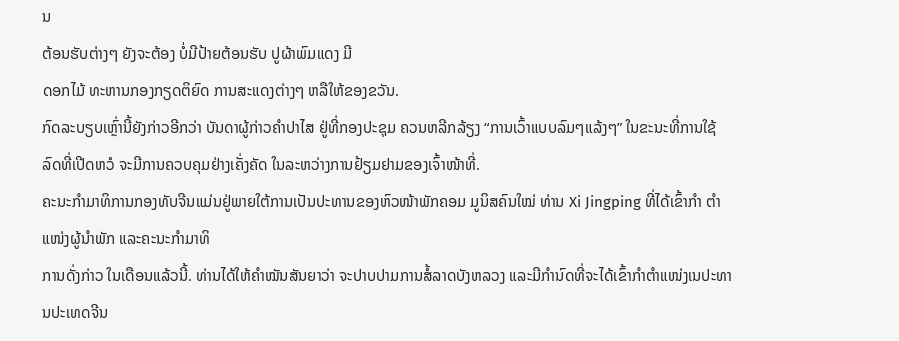ນ
ຕ້ອນຮັບຕ່າງໆ ຍັງຈະຕ້ອງ ບໍ່ມີປ້າຍຕ້ອນຮັບ ປູຜ້າພົມແດງ ມີ
ດອກໄມ້ ທະຫານກອງກຽດຕິຍົດ ການສະແດງຕ່າງໆ ຫລືໃຫ້ຂອງຂວັນ.
ກົດລະບຽບເຫຼົ່ານີ້ຍັງກ່າວອີກວ່າ ບັນດາຜູ້ກ່າວຄໍາປາໄສ ຢູ່ທີ່ກອງປະຊຸມ ຄວນຫລີກລ້ຽງ “ການເວົ້າແບບລົມໆແລ້ງໆ” ໃນຂະນະທີ່ການໃຊ້ລົດທີ່ເປີດຫວໍ ຈະມີການຄວບຄຸມຢ່າງເຄັ່ງຄັດ ໃນລະຫວ່າງການຢ້ຽມຢາມຂອງເຈົ້າໜ້າທີ່.
ຄະນະກໍາມາທິການກອງທັບຈີນແມ່ນຢູ່ພາຍໃຕ້ການເປັນປະທານຂອງຫົວໜ້າພັກຄອມ ມູນິສຄົນໃໝ່ ທ່ານ Xi Jingping ທີ່ໄດ້ເຂົ້າກໍາ ຕໍາແໜ່ງຜູ້ນຳພັກ ແລະຄະນະກໍາມາທິ
ການດັ່ງກ່າວ ໃນເດືອນແລ້ວນີ້. ທ່ານໄດ້ໃຫ້ຄຳໝັນສັນຍາວ່າ ຈະປາບປາມການສໍ້ລາດບັງຫລວງ ແລະມີກຳນົດທີ່ຈະໄດ້ເຂົ້າກຳຕຳແໜ່ງເນປະທານປະເທດຈີນ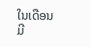ໃນເດືອນມີ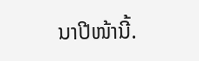ນາປີໜ້ານີ້.